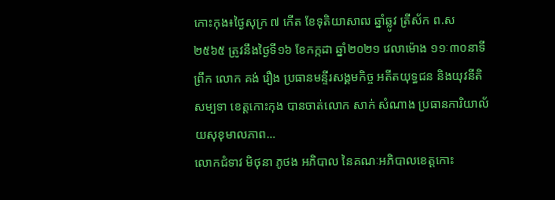កោះកុង៖ថ្ងៃសុក្រ ៧ កើត ខែទុតិយាសាឍ ឆ្នាំឆ្លូវ ត្រីស័ក ព.ស ២៥៦៥ ត្រូវនឹងថ្ងៃទី១៦ ខែកក្កដា ឆ្នាំ២០២១ វេលាម៉ោង ១១ៈ៣០នាទីព្រឹក លោក គង់ រឿង ប្រធានមន្ទីរសង្គមកិច្ច អតីតយុទ្ធជន និងយុវនីតិសម្បទា ខេត្តកោះកុង បានចាត់លោក សាក់ សំណាង ប្រធានការិយាល័យសុខុមាលភាព...
លោកជំទាវ មិថុនា ភូថង អភិបាល នៃគណៈអភិបាលខេត្តកោះ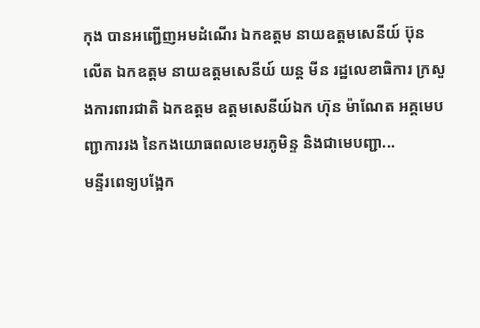កុង បានអញ្ជើញអមដំណើរ ឯកឧត្តម នាយឧត្តមសេនីយ៍ ប៊ុន លើត ឯកឧត្តម នាយឧត្ដមសេនីយ៍ យន្ត មីន រដ្ឋលេខាធិការ ក្រសួងការពារជាតិ ឯកឧត្តម ឧត្តមសេនីយ៍ឯក ហ៊ុន ម៉ាណែត អគ្គមេបញ្ជាការរង នៃកងយោធពលខេមរភូមិន្ទ និងជាមេបញ្ជា...
មន្ទីរពេទ្យបង្អែក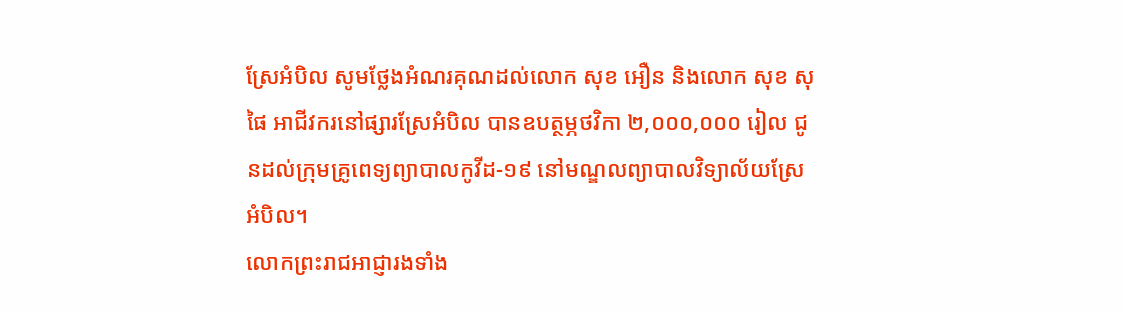ស្រែអំបិល សូមថ្លែងអំណរគុណដល់លោក សុខ អឿន និងលោក សុខ សុផៃ អាជីវករនៅផ្សារស្រែអំបិល បានឧបត្ថម្ភថវិកា ២,០០០,០០០ រៀល ជូនដល់ក្រុមគ្រូពេទ្យព្យាបាលកូវីដ-១៩ នៅមណ្ឌលព្យាបាលវិទ្យាល័យស្រែអំបិល។
លោកព្រះរាជអាជ្ញារងទាំង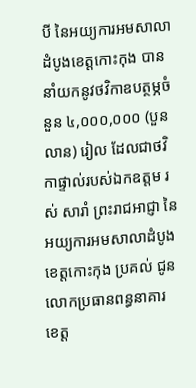បី នៃអយ្យការអមសាលាដំបូងខេត្តកោះកុង បាននាំយកនូវថវិកាឧបត្ថម្ភចំនួន ៤,០០០,០០០ (បួនលាន) រៀល ដែលជាថវិកាផ្ទាល់របស់ឯកឧត្តម រស់ សារាំ ព្រះរាជអាជ្ញា នៃអយ្យការអមសាលាដំបូងខេត្តកោះកុង ប្រគល់ ជូនលោកប្រធានពន្ធនាគារខេត្ត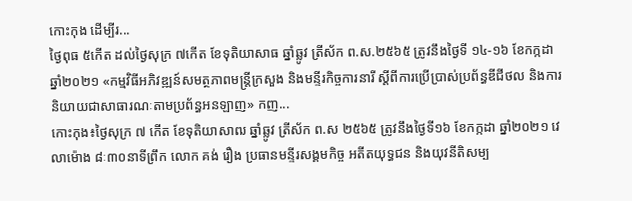កោះកុង ដើម្បីរ...
ថ្ងៃពុធ ៥កើត ដល់ថ្ងៃសុក្រ ៧កើត ខែទុតិយាសាធ ឆ្នាំឆ្លូវ ត្រីស័ក ព.ស.២៥៦៥ ត្រូវនឹងថ្ងៃទី ១៤-១៦ ខែកក្កដា ឆ្នាំ២០២១ «កម្មវិធីអភិវឌ្ឍន៍សមត្ថភាពមន្ដ្រីក្រសួង និងមន្ទីរកិច្ចការនារី ស្ដីពីការប្រើប្រាស់ប្រព័ន្ធឌីជីថល និងការនិយាយជាសាធារណៈតាមប្រព័ន្ធអនឡាញ» កញ...
កោះកុង៖ថ្ងៃសុក្រ ៧ កើត ខែទុតិយាសាឍ ឆ្នាំឆ្លូវ ត្រីស័ក ព.ស ២៥៦៥ ត្រូវនឹងថ្ងៃទី១៦ ខែកក្កដា ឆ្នាំ២០២១ វេលាម៉ោង ៨ៈ៣០នាទីព្រឹក លោក គង់ រឿង ប្រធានមន្ទីរសង្គមកិច្ច អតីតយុទ្ធជន និងយុវនីតិសម្ប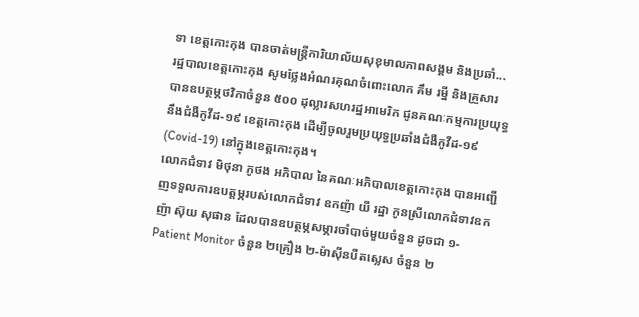ទា ខេត្តកោះកុង បានចាត់មន្ត្រីការិយាល័យសុខុមាលភាពសង្គម និងប្រឆាំ...
រដ្ឋបាលខេត្តកោះកុង សូមថ្លែងអំណរគុណចំពោះលោក គឹម រម្នី និងគ្រួសារ បានឧបត្ថម្ភថវិកាចំនួន ៥០០ ដុល្លារសហរដ្ឋអាមេរិក ជូនគណៈកម្មការប្រយុទ្ធនឹងជំងឺកូវីដ-១៩ ខេត្តកោះកុង ដើម្បីចូលរួមប្រយុទ្ធប្រឆាំងជំងឺកូវីដ-១៩ (Covid-19) នៅក្នុងខេត្តកោះកុង។
លោកជំទាវ មិថុនា ភូថង អភិបាល នៃគណៈអភិបាលខេត្តកោះកុង បានអញ្ជើញទទួលការឧបត្តម្ភរបស់លោកជំទាវ ឧកញ៉ា យី រដ្ឋា កូនស្រីលោកជំទាវឧកញ៉ា ស៊ុយ សុផាន ដែលបានឧបត្ថម្ភសម្ភារចាំបាច់មួយចំនួន ដូចជា ១-Patient Monitor ចំនួន ២គ្រឿង ២-ម៉ាស៊ីនបឺតស្លេស ចំនួន ២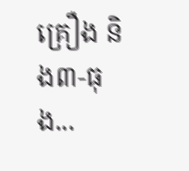គ្រឿង និង៣-ធុង...